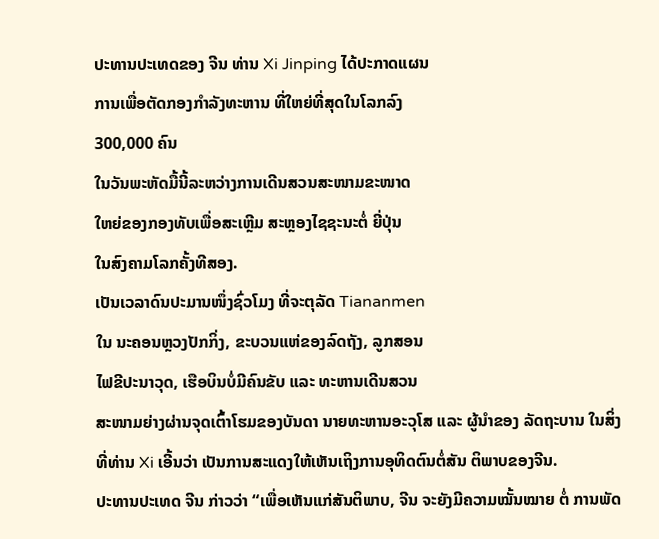ປະທານປະເທດຂອງ ຈີນ ທ່ານ Xi Jinping ໄດ້ປະກາດແຜນ
ການເພື່ອຕັດກອງກຳລັງທະຫານ ທີ່ໃຫຍ່ທີ່ສຸດໃນໂລກລົງ
300,000 ຄົນ
ໃນວັນພະຫັດມື້ນີ້ລະຫວ່າງການເດີນສວນສະໜາມຂະໜາດ
ໃຫຍ່ຂອງກອງທັບເພື່ອສະເຫຼີມ ສະຫຼອງໄຊຊະນະຕໍ່ ຍີ່ປຸ່ນ
ໃນສົງຄາມໂລກຄັ້ງທີສອງ.
ເປັນເວລາດົນປະມານໜຶ່ງຊົ່ວໂມງ ທີ່ຈະຕຸລັດ Tiananmen
ໃນ ນະຄອນຫຼວງປັກກິ່ງ, ຂະບວນແຫ່ຂອງລົດຖັງ, ລູກສອນ
ໄຟຂີປະນາວຸດ, ເຮືອບິນບໍ່ມີຄົນຂັບ ແລະ ທະຫານເດີນສວນ
ສະໜາມຍ່າງຜ່ານຈຸດເຕົ້າໂຮມຂອງບັນດາ ນາຍທະຫານອະວຸໂສ ແລະ ຜູ້ນຳຂອງ ລັດຖະບານ ໃນສິ່ງທີ່ທ່ານ Xi ເອີ້ນວ່າ ເປັນການສະແດງໃຫ້ເຫັນເຖິງການອຸທິດຕົນຕໍ່ສັນ ຕິພາບຂອງຈີນ.
ປະທານປະເທດ ຈີນ ກ່າວວ່າ “ເພື່ອເຫັນແກ່ສັນຕິພາບ, ຈີນ ຈະຍັງມີຄວາມໝັ້ນໝາຍ ຕໍ່ ການພັດ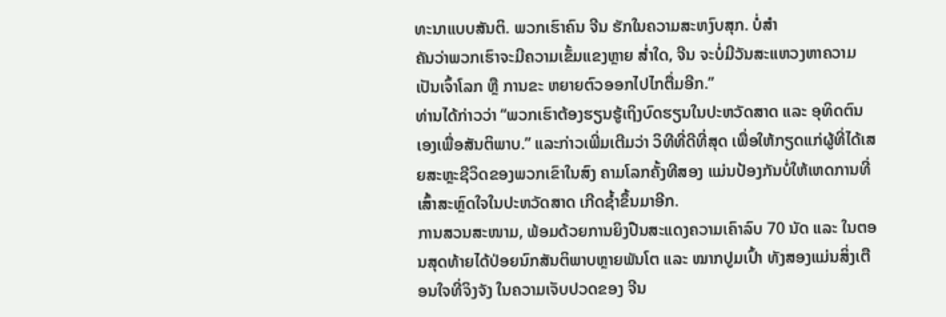ທະນາແບບສັນຕິ. ພວກເຮົາຄົນ ຈີນ ຮັກໃນຄວາມສະຫງົບສຸກ. ບໍ່ສຳ
ຄັນວ່າພວກເຮົາຈະມີຄວາມເຂັ້ມແຂງຫຼາຍ ສ່ຳໃດ, ຈີນ ຈະບໍ່ມີວັນສະແຫວງຫາຄວາມເປັນເຈົ້າໂລກ ຫຼື ການຂະ ຫຍາຍຕົວອອກໄປໄກຕື່ມອີກ.”
ທ່ານໄດ້ກ່າວວ່າ “ພວກເຮົາຕ້ອງຮຽນຮູ້ເຖິງບົດຮຽນໃນປະຫວັດສາດ ແລະ ອຸທິດຕົນເອງເພື່ອສັນຕິພາບ.” ແລະກ່າວເພີ່ມເຕີມວ່າ ວິທີທີ່ດີທີ່ສຸດ ເພື່ອໃຫ້ກຽດແກ່ຜູ້ທີ່ໄດ້ເສຍສະຫຼະຊີວິດຂອງພວກເຂົາໃນສົງ ຄາມໂລກຄັ້ງທີສອງ ແມ່ນປ້ອງກັນບໍ່ໃຫ້ເຫດການທີ່ເສົ້າສະຫຼົດໃຈໃນປະຫວັດສາດ ເກີດຊ້ຳຂຶ້ນມາອີກ.
ການສວນສະໜາມ, ພ້ອມດ້ວຍການຍິງປືນສະແດງຄວາມເຄົາລົບ 70 ນັດ ແລະ ໃນຕອນສຸດທ້າຍໄດ້ປ່ອຍນົກສັນຕິພາບຫຼາຍພັນໂຕ ແລະ ໝາກປູມເປົ້າ ທັງສອງແມ່ນສິ່ງເຕືອນໃຈທີ່ຈິງຈັງ ໃນຄວາມເຈັບປວດຂອງ ຈີນ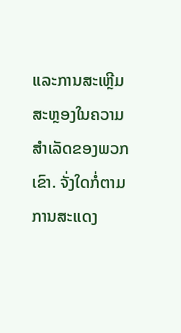ແລະການສະເຫຼີມສະຫຼອງໃນຄວາມສຳເລັດຂອງພວກເຂົາ. ຈັ່ງໃດກໍ່ຕາມການສະແດງ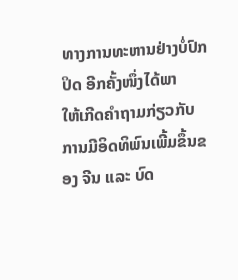ທາງການທະຫານຢ່າງບໍ່ປົກປິດ ອີກຄັ້ງໜຶ່ງໄດ້ພາ
ໃຫ້ເກີດຄຳຖາມກ່ຽວກັບການມີອິດທິພົນເພີ້ມຂຶ້ນຂອງ ຈີນ ແລະ ບົດ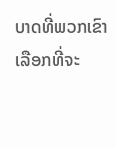ບາດທີ່ພວກເຂົາເລືອກທີ່ຈະ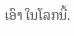ເອົາ ໃນໂລກນີ້.